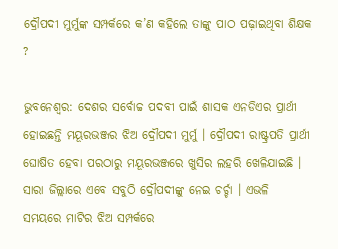ଦ୍ରୌପଦୀ ମୁର୍ମୁଙ୍କ ସମ୍ପର୍କରେ କ’ଣ କହିଲେ ତାଙ୍କୁ ପାଠ ପଢ଼ାଇଥିବା ଶିକ୍ଷକ ?

ଭୁବନେଶ୍ବର: ଦେଶର ସର୍ବୋଚ୍ଚ ପଦବୀ ପାଇଁ ଶାସକ ଏନଡିଏର ପ୍ରାର୍ଥୀ ହୋଇଛନ୍ତି ମୟୂରଭଞ୍ଜର ଝିଅ ଦ୍ରୌପଦୀ ମୁର୍ମୁ । ଦ୍ରୌପଦୀ ରାଷ୍ଟ୍ରପତି ପ୍ରାର୍ଥୀ ଘୋଷିତ ହେବା ପରଠାରୁ ମୟୂରଭଞ୍ଜରେ ଖୁସିର ଲହରି ଖେଳିଯାଇଛି । ସାରା ଜିଲ୍ଲାରେ ଏବେ ସବୁଠି ଦ୍ରୌପଦୀଙ୍କୁ ନେଇ ଚର୍ଚ୍ଚା । ଏଭଳି ସମୟରେ ମାଟିର ଝିଅ ସମ୍ପର୍କରେ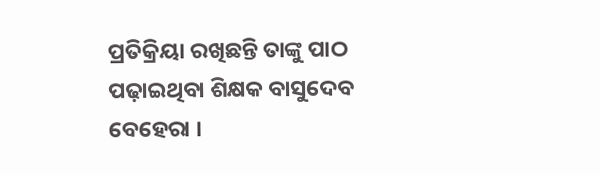ପ୍ରତିକ୍ରିୟା ରଖିଛନ୍ତି ତାଙ୍କୁ ପାଠ ପଢ଼ାଇଥିବା ଶିକ୍ଷକ ବାସୁଦେବ ବେହେରା ।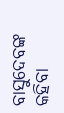ବାସୁଦେବଙ୍କ କହିବା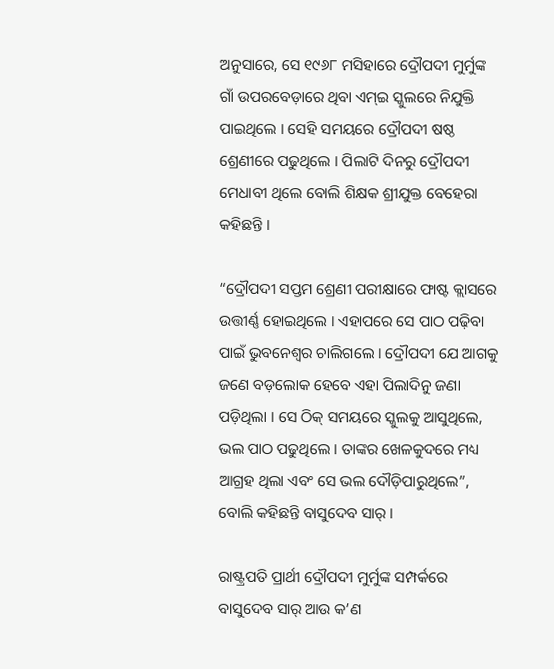ଅନୁସାରେ, ସେ ୧୯୬୮ ମସିହାରେ ଦ୍ରୌପଦୀ ମୁର୍ମୁଙ୍କ ଗାଁ ଉପରବେଡ଼ାରେ ଥିବା ଏମ୍‌ଇ ସ୍କୁଲରେ ନିଯୁକ୍ତି ପାଇଥିଲେ । ସେହି ସମୟରେ ଦ୍ରୌପଦୀ ଷଷ୍ଠ ଶ୍ରେଣୀରେ ପଢୁଥିଲେ । ପିଲାଟି ଦିନରୁ ଦ୍ରୌପଦୀ ମେଧାବୀ ଥିଲେ ବୋଲି ଶିକ୍ଷକ ଶ୍ରୀଯୁକ୍ତ ବେହେରା କହିଛନ୍ତି ।

“ଦ୍ରୌପଦୀ ସପ୍ତମ ଶ୍ରେଣୀ ପରୀକ୍ଷାରେ ଫାଷ୍ଟ କ୍ଲାସରେ ଉତ୍ତୀର୍ଣ୍ଣ ହୋଇଥିଲେ । ଏହାପରେ ସେ ପାଠ ପଢ଼ିବା ପାଇଁ ଭୁବନେଶ୍ୱର ଚାଲିଗଲେ । ଦ୍ରୌପଦୀ ଯେ ଆଗକୁ ଜଣେ ବଡ଼ଲୋକ ହେବେ ଏହା ପିଲାଦିନୁ ଜଣା ପଡ଼ିଥିଲା । ସେ ଠିକ୍ ସମୟରେ ସ୍କୁଲକୁ ଆସୁଥିଲେ, ଭଲ ପାଠ ପଢୁଥିଲେ । ତାଙ୍କର ଖେଳକୁଦରେ ମଧ୍ୟ ଆଗ୍ରହ ଥିଲା ଏବଂ ସେ ଭଲ ଦୌଡ଼ିପାରୁଥିଲେ”, ବୋଲି କହିଛନ୍ତି ବାସୁଦେବ ସାର୍ ।

ରାଷ୍ଟ୍ରପତି ପ୍ରାର୍ଥୀ ଦ୍ରୌପଦୀ ମୁର୍ମୁଙ୍କ ସମ୍ପର୍କରେ ବାସୁଦେବ ସାର୍ ଆଉ କ’ଣ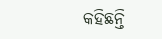କହିଛନ୍ତି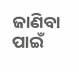ଜାଣିବା ପାଇଁ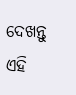ଦେଖନ୍ତୁ ଏହି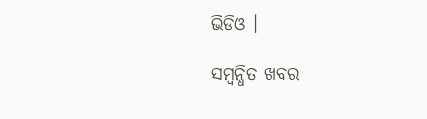ଭିଡିଓ ।

ସମ୍ବନ୍ଧିତ ଖବର